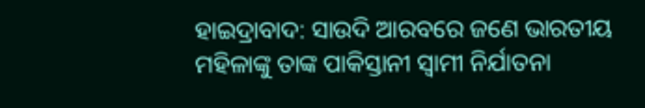ହାଇଦ୍ରାବାଦ: ସାଉଦି ଆରବରେ ଜଣେ ଭାରତୀୟ ମହିଳାଙ୍କୁ ତାଙ୍କ ପାକିସ୍ତାନୀ ସ୍ବାମୀ ନିର୍ଯାତନା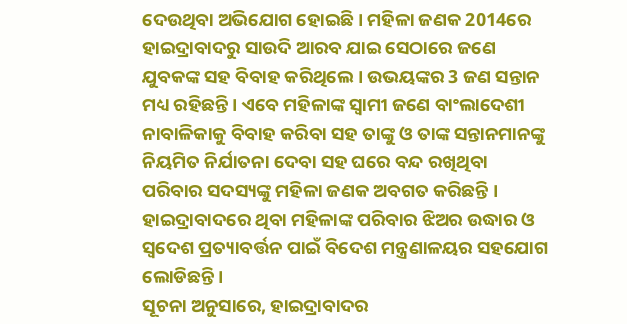ଦେଉଥିବା ଅଭିଯୋଗ ହୋଇଛି । ମହିଳା ଜଣକ 2014ରେ ହାଇଦ୍ରାବାଦରୁ ସାଉଦି ଆରବ ଯାଇ ସେଠାରେ ଜଣେ ଯୁବକଙ୍କ ସହ ବିବାହ କରିଥିଲେ । ଉଭୟଙ୍କର 3 ଜଣ ସନ୍ତାନ ମଧ୍ୟ ରହିଛନ୍ତି । ଏବେ ମହିଳାଙ୍କ ସ୍ବାମୀ ଜଣେ ବାଂଲାଦେଶୀ ନାବାଳିକାକୁ ବିବାହ କରିବା ସହ ତାଙ୍କୁ ଓ ତାଙ୍କ ସନ୍ତାନମାନଙ୍କୁ ନିୟମିତ ନିର୍ଯାତନା ଦେବା ସହ ଘରେ ବନ୍ଦ ରଖିଥିବା ପରିବାର ସଦସ୍ୟଙ୍କୁ ମହିଳା ଜଣକ ଅବଗତ କରିଛନ୍ତି । ହାଇଦ୍ରାବାଦରେ ଥିବା ମହିଳାଙ୍କ ପରିବାର ଝିଅର ଉଦ୍ଧାର ଓ ସ୍ବଦେଶ ପ୍ରତ୍ୟାବର୍ତ୍ତନ ପାଇଁ ବିଦେଶ ମନ୍ତ୍ରଣାଳୟର ସହଯୋଗ ଲୋଡିଛନ୍ତି ।
ସୂଚନା ଅନୁସାରେ, ହାଇଦ୍ରାବାଦର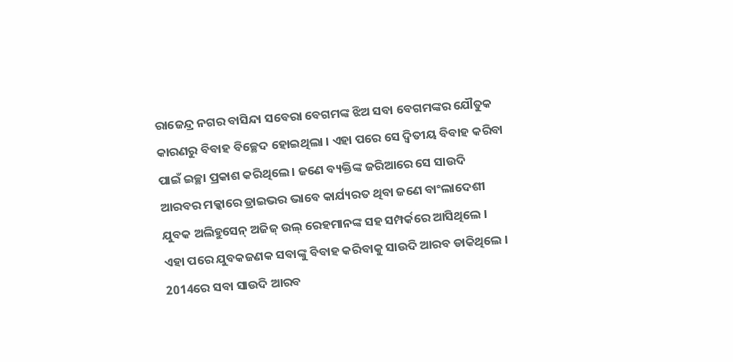ରାଜେନ୍ଦ୍ର ନଗର ବାସିନ୍ଦା ସବେରା ବେଗମଙ୍କ ଝିଅ ସବା ବେଗମଙ୍କର ଯୌତୁକ କାରଣରୁ ବିବାହ ବିଚ୍ଛେଦ ହୋଇଥିଲା । ଏହା ପରେ ସେ ଦ୍ବିତୀୟ ବିବାହ କରିବା ପାଇଁ ଇଚ୍ଛା ପ୍ରକାଶ କରିଥିଲେ । ଜଣେ ବ୍ୟକ୍ତିଙ୍କ ଜରିଆରେ ସେ ସାଉଦି ଆରବର ମକ୍କାରେ ଡ୍ରାଇଭର ଭାବେ କାର୍ଯ୍ୟରତ ଥିବା ଜଣେ ବାଂଲାଦେଶୀ ଯୁବକ ଅଲିହୁସେନ୍ ଅଜିଜ୍ ଉଲ୍ ରେହମାନଙ୍କ ସହ ସମ୍ପର୍କରେ ଆସିଥିଲେ । ଏହା ପରେ ଯୁବକଜଣକ ସବାଙ୍କୁ ବିବାହ କରିବାକୁ ସାଉଦି ଆରବ ଡାକିଥିଲେ । 2014ରେ ସବା ସାଉଦି ଆରବ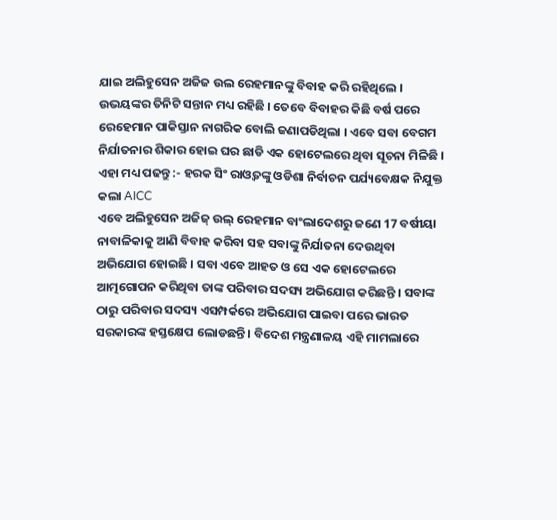ଯାଇ ଅଲିହୁସେନ ଅଜିଜ ଉଲ ରେହମାନଙ୍କୁ ବିବାହ କରି ରହିଥିଲେ । ଉଭୟଙ୍କର ତିନିଟି ସନ୍ତାନ ମଧ୍ୟ ରହିଛି । ତେବେ ବିବାହର କିଛି ବର୍ଷ ପରେ ରେହେମାନ ପାକିସ୍ତାନ ନାଗରିକ ବୋଲି ଜଣାପଡିଥିଲା । ଏବେ ସବା ବେଗମ ନିର୍ଯାତନାର ଶିକାର ହୋଇ ଘର ଛାଡି ଏକ ହୋଟେଲରେ ଥିବା ସୂଚନା ମିଳିଛି ।
ଏହା ମଧ୍ୟ ପଢନ୍ତୁ :- ହରକ ସିଂ ରାଓ୍ବତଙ୍କୁ ଓଡିଶା ନିର୍ବାଚନ ପର୍ଯ୍ୟବେକ୍ଷକ ନିଯୁକ୍ତ କଲା AICC
ଏବେ ଅଲିହୁସେନ ଅଜିଜ୍ ଉଲ୍ ରେହମାନ ବାଂଲାଦେଶରୁ ଜଣେ 17 ବର୍ଷୀୟା ନାବାଳିକାକୁ ଆଣି ବିବାହ କରିବା ସହ ସବାଙ୍କୁ ନିର୍ଯାତନା ଦେଉଥିବା ଅଭିଯୋଗ ହୋଇଛି । ସବା ଏବେ ଆହତ ଓ ସେ ଏକ ହୋଟେଲରେ ଆତ୍ମଗୋପନ କରିଥିବା ତାଙ୍କ ପରିବାର ସଦସ୍ୟ ଅଭିଯୋଗ କରିଛନ୍ତି । ସବାଙ୍କ ଠାରୁ ପରିବାର ସଦସ୍ୟ ଏସମ୍ପର୍କରେ ଅଭିଯୋଗ ପାଇବା ପରେ ଭାରତ ସରକାରଙ୍କ ହସ୍ତକ୍ଷେପ ଲୋଡଛନ୍ତି । ବିଦେଶ ମନ୍ତ୍ରଣାଳୟ ଏହି ମାମଲାରେ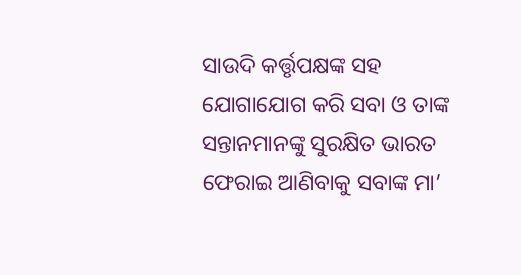ସାଉଦି କର୍ତ୍ତୃପକ୍ଷଙ୍କ ସହ ଯୋଗାଯୋଗ କରି ସବା ଓ ତାଙ୍କ ସନ୍ତାନମାନଙ୍କୁ ସୁରକ୍ଷିତ ଭାରତ ଫେରାଇ ଆଣିବାକୁ ସବାଙ୍କ ମା’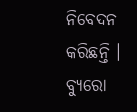ନିବେଦନ କରିଛନ୍ତି ।
ବ୍ୟୁରୋ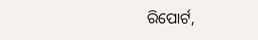ରିପୋର୍ଟ,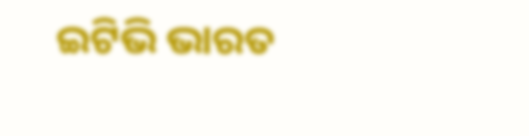ଇଟିଭି ଭାରତ